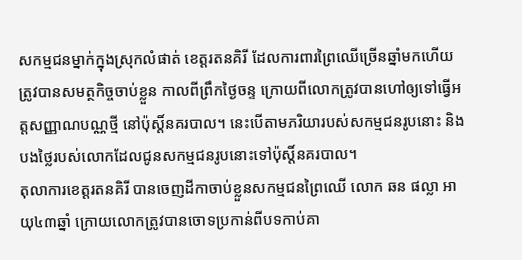សកម្មជនម្នាក់ក្នុងស្រុកលំផាត់ ខេត្តរតនគិរី ដែលការពារព្រៃឈើច្រើនឆ្នាំមកហើយ ត្រូវបានសមត្ថកិច្ចចាប់ខ្លួន កាលពីព្រឹកថ្ងៃចន្ទ ក្រោយពីលោកត្រូវបានហៅឲ្យទៅធ្វើអត្តសញ្ញាណបណ្ណថ្មី នៅប៉ុស្តិ៍នគរបាល។ នេះបើតាមភរិយារបស់សកម្មជនរូបនោះ និងបងថ្លៃរបស់លោកដែលជូនសកម្មជនរូបនោះទៅប៉ុស្តិ៍នគរបាល។
តុលាការខេត្តរតនគិរី បានចេញដីកាចាប់ខ្លួនសកម្មជនព្រៃឈើ លោក ឆន ផល្លា អាយុ៤៣ឆ្នាំ ក្រោយលោកត្រូវបានចោទប្រកាន់ពីបទកាប់គា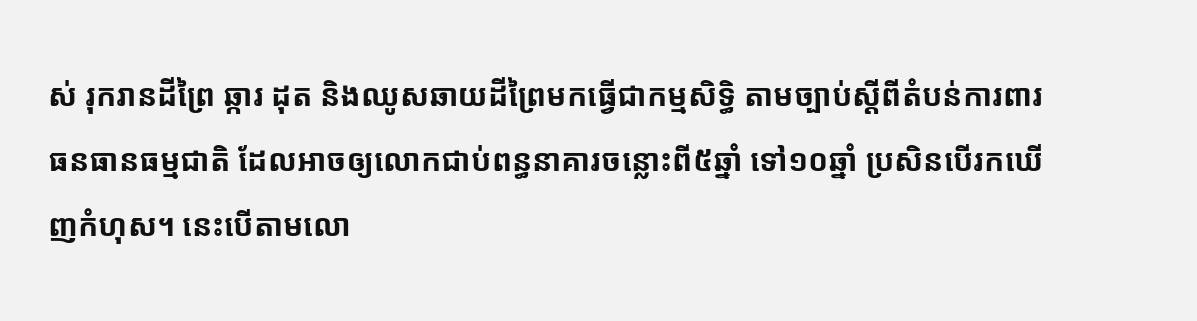ស់ រុករានដីព្រៃ ឆ្ការ ដុត និងឈូសឆាយដីព្រៃមកធ្វើជាកម្មសិទ្ធិ តាមច្បាប់ស្តីពីតំបន់ការពារធនធានធម្មជាតិ ដែលអាចឲ្យលោកជាប់ពន្ធនាគារចន្លោះពី៥ឆ្នាំ ទៅ១០ឆ្នាំ ប្រសិនបើរកឃើញកំហុស។ នេះបើតាមលោ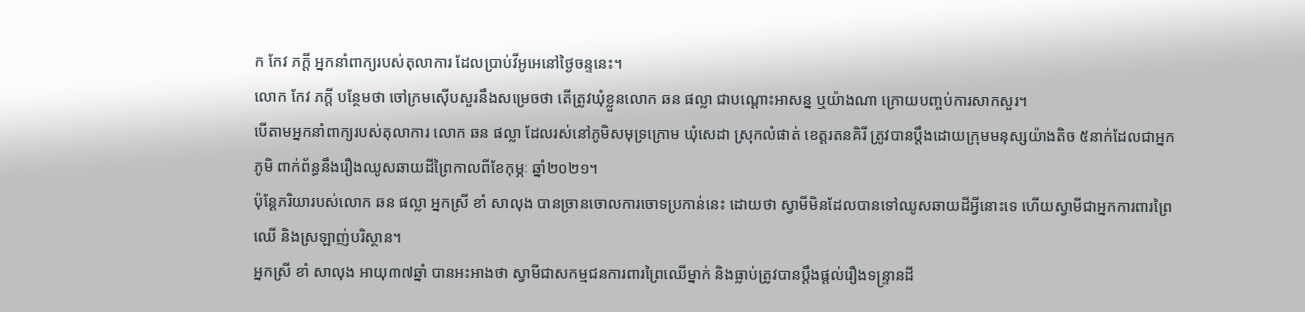ក កែវ ភក្តី អ្នកនាំពាក្យរបស់តុលាការ ដែលប្រាប់វីអូអេនៅថ្ងៃចន្ទនេះ។
លោក កែវ ភក្តី បន្ថែមថា ចៅក្រមស៊ើបសួរនឹងសម្រេចថា តើត្រូវឃុំខ្លួនលោក ឆន ផល្លា ជាបណ្តោះអាសន្ន ឬយ៉ាងណា ក្រោយបញ្ចប់ការសាកសួរ។
បើតាមអ្នកនាំពាក្យរបស់តុលាការ លោក ឆន ផល្លា ដែលរស់នៅភូមិសមុទ្រក្រោម ឃុំសេដា ស្រុកលំផាត់ ខេត្តរតនគិរី ត្រូវបានប្តឹងដោយក្រុមមនុស្សយ៉ាងតិច ៥នាក់ដែលជាអ្នកភូមិ ពាក់ព័ន្ធនឹងរឿងឈូសឆាយដីព្រៃកាលពីខែកុម្ភៈ ឆ្នាំ២០២១។
ប៉ុន្តែភរិយារបស់លោក ឆន ផល្លា អ្នកស្រី ខាំ សាលុង បានច្រានចោលការចោទប្រកាន់នេះ ដោយថា ស្វាមីមិនដែលបានទៅឈូសឆាយដីអ្វីនោះទេ ហើយស្វាមីជាអ្នកការពារព្រៃឈើ និងស្រឡាញ់បរិស្ថាន។
អ្នកស្រី ខាំ សាលុង អាយុ៣៧ឆ្នាំ បានអះអាងថា ស្វាមីជាសកម្មជនការពារព្រៃឈើម្នាក់ និងធ្លាប់ត្រូវបានប្តឹងផ្តល់រឿងទន្រ្ទានដី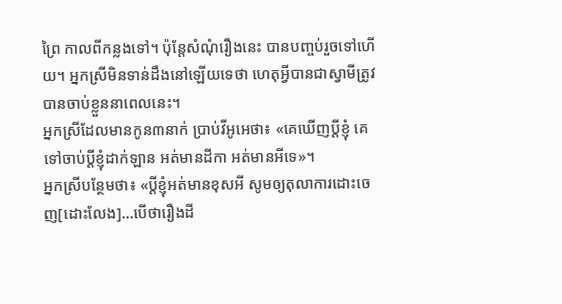ព្រៃ កាលពីកន្លងទៅ។ ប៉ុន្តែសំណុំរឿងនេះ បានបញ្ចប់រួចទៅហើយ។ អ្នកស្រីមិនទាន់ដឹងនៅឡើយទេថា ហេតុអ្វីបានជាស្វាមីត្រូវបានចាប់ខ្លួននាពេលនេះ។
អ្នកស្រីដែលមានកូន៣នាក់ ប្រាប់វីអូអេថា៖ «គេឃើញប្តីខ្ញុំ គេទៅចាប់ប្តីខ្ញុំដាក់ឡាន អត់មានដីកា អត់មានអីទេ»។
អ្នកស្រីបន្ថែមថា៖ «ប្តីខ្ញុំអត់មានខុសអី សូមឲ្យតុលាការដោះចេញ[ដោះលែង]…បើថារឿងដី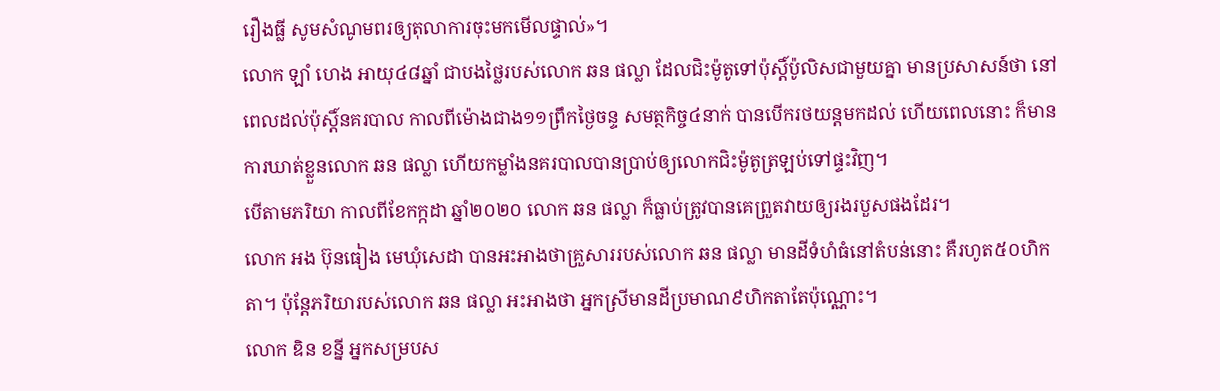រឿងធ្លី សូមសំណូមពរឲ្យតុលាការចុះមកមើលផ្ទាល់»។
លោក ឡាំ ហេង អាយុ៤៨ឆ្នាំ ជាបងថ្លៃរបស់លោក ឆន ផល្លា ដែលជិះម៉ូតូទៅប៉ុស្តិ៍ប៉ូលិសជាមួយគ្នា មានប្រសាសន៍ថា នៅពេលដល់ប៉ុស្តិ៍នគរបាល កាលពីម៉ោងជាង១១ព្រឹកថ្ងៃចន្ទ សមត្ថកិច្ច៤នាក់ បានបើករថយន្តមកដល់ ហើយពេលនោះ ក៏មានការឃាត់ខ្លួនលោក ឆន ផល្លា ហើយកម្លាំងនគរបាលបានប្រាប់ឲ្យលោកជិះម៉ូតូត្រឡប់ទៅផ្ទះវិញ។
បើតាមភរិយា កាលពីខែកក្កដា ឆ្នាំ២០២០ លោក ឆន ផល្លា ក៏ធ្លាប់ត្រូវបានគេព្រួតវាយឲ្យរងរបួសផងដែរ។
លោក អង ប៊ុនធៀង មេឃុំសេដា បានអះអាងថាគ្រួសាររបស់លោក ឆន ផល្លា មានដីទំហំធំនៅតំបន់នោះ គឺរហូត៥០ហិកតា។ ប៉ុន្តែភរិយារបស់លោក ឆន ផល្លា អះអាងថា អ្នកស្រីមានដីប្រមាណ៩ហិកតាតែប៉ុណ្ណោះ។
លោក ឌិន ខន្នី អ្នកសម្របស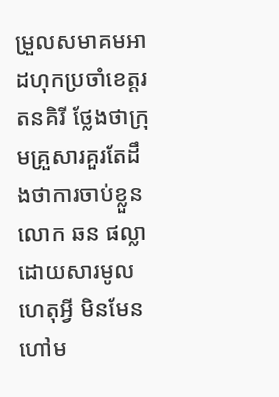ម្រួលសមាគមអាដហុកប្រចាំខេត្តរតនគិរី ថ្លែងថាក្រុមគ្រួសារគួរតែដឹងថាការចាប់ខ្លួនលោក ឆន ផល្លា ដោយសារមូលហេតុអ្វី មិនមែនហៅម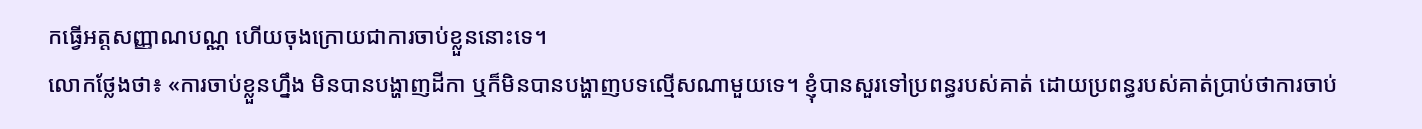កធ្វើអត្តសញ្ញាណបណ្ណ ហើយចុងក្រោយជាការចាប់ខ្លួននោះទេ។
លោកថ្លែងថា៖ «ការចាប់ខ្លួនហ្នឹង មិនបានបង្ហាញដីកា ឬក៏មិនបានបង្ហាញបទល្មើសណាមួយទេ។ ខ្ញុំបានសួរទៅប្រពន្ធរបស់គាត់ ដោយប្រពន្ធរបស់គាត់ប្រាប់ថាការចាប់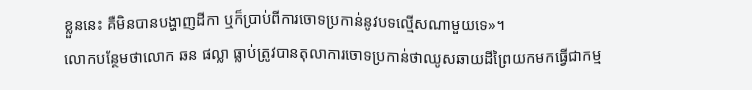ខ្លួននេះ គឺមិនបានបង្ហាញដីកា ឬក៏ប្រាប់ពីការចោទប្រកាន់នូវបទល្មើសណាមួយទេ»។
លោកបន្ថែមថាលោក ឆន ផល្លា ធ្លាប់ត្រូវបានតុលាការចោទប្រកាន់ថាឈូសឆាយដីព្រៃយកមកធ្វើជាកម្ម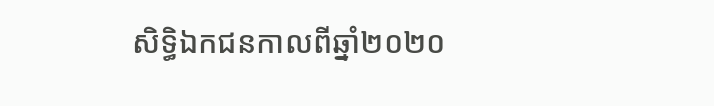សិទ្ធិឯកជនកាលពីឆ្នាំ២០២០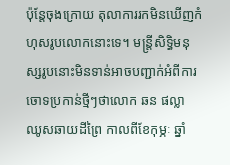ប៉ុន្តែចុងក្រោយ តុលាការរកមិនឃើញកំហុសរូបលោកនោះទេ។ មន្រ្តីសិទ្ធិមនុស្សរូបនោះមិនទាន់អាចបញ្ជាក់អំពីការចោទប្រកាន់ថ្មីៗថាលោក ឆន ផល្លា ឈូសឆាយដីព្រៃ កាលពីខែកុម្ភៈ ឆ្នាំ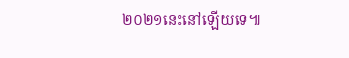២០២១នេះនៅឡើយទេ៕